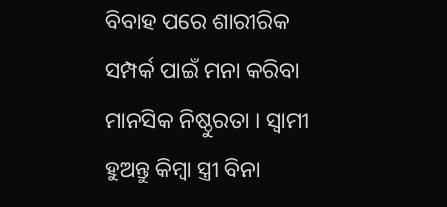ବିବାହ ପରେ ଶାରୀରିକ ସମ୍ପର୍କ ପାଇଁ ମନା କରିବା ମାନସିକ ନିଷ୍ଠୁରତା । ସ୍ୱାମୀ ହୁଅନ୍ତୁ କିମ୍ବା ସ୍ତ୍ରୀ ବିନା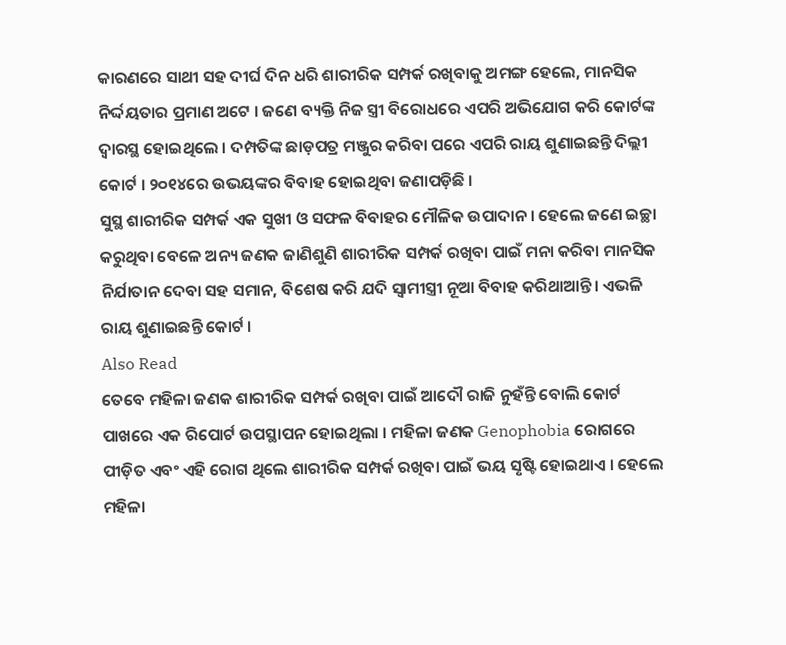କାରଣରେ ସାଥୀ ସହ ଦୀର୍ଘ ଦିନ ଧରି ଶାରୀରିକ ସମ୍ପର୍କ ରଖିବାକୁ ଅମଙ୍ଗ ହେଲେ, ମାନସିକ ନିର୍ଦ୍ଦୟତାର ପ୍ରମାଣ ଅଟେ । ଜଣେ ବ୍ୟକ୍ତି ନିଜ ସ୍ତ୍ରୀ ବିରୋଧରେ ଏପରି ଅଭିଯୋଗ କରି କୋର୍ଟଙ୍କ ଦ୍ୱାରସ୍ଥ ହୋଇଥିଲେ । ଦମ୍ପତିଙ୍କ ଛାଡ଼ପତ୍ର ମଞ୍ଜୁର କରିବା ପରେ ଏପରି ରାୟ ଶୁଣାଇଛନ୍ତି ଦିଲ୍ଲୀ କୋର୍ଟ । ୨୦୧୪ରେ ଉଭୟଙ୍କର ବିବାହ ହୋଇଥିବା ଜଣାପଡ଼ିଛି ।
ସୁସ୍ଥ ଶାରୀରିକ ସମ୍ପର୍କ ଏକ ସୁଖୀ ଓ ସଫଳ ବିବାହର ମୌଳିକ ଉପାଦାନ । ହେଲେ ଜଣେ ଇଚ୍ଛା କରୁଥିବା ବେଳେ ଅନ୍ୟ ଜଣକ ଜାଣିଶୁଣି ଶାରୀରିକ ସମ୍ପର୍କ ରଖିବା ପାଇଁ ମନା କରିବା ମାନସିକ ନିର୍ଯାତାନ ଦେବା ସହ ସମାନ, ବିଶେଷ କରି ଯଦି ସ୍ୱାମୀସ୍ତ୍ରୀ ନୂଆ ବିବାହ କରିଥାଆନ୍ତି। ଏଭଳି ରାୟ ଶୁଣାଇଛନ୍ତି କୋର୍ଟ ।
Also Read
ତେବେ ମହିଳା ଜଣକ ଶାରୀରିକ ସମ୍ପର୍କ ରଖିବା ପାଇଁ ଆଦୌ ରାଜି ନୁହଁନ୍ତି ବୋଲି କୋର୍ଟ ପାଖରେ ଏକ ରିପୋର୍ଟ ଉପସ୍ଥାପନ ହୋଇଥିଲା । ମହିଳା ଜଣକ Genophobia ରୋଗରେ ପୀଡ଼ିତ ଏବଂ ଏହି ରୋଗ ଥିଲେ ଶାରୀରିକ ସମ୍ପର୍କ ରଖିବା ପାଇଁ ଭୟ ସୃଷ୍ଟି ହୋଇଥାଏ । ହେଲେ ମହିଳା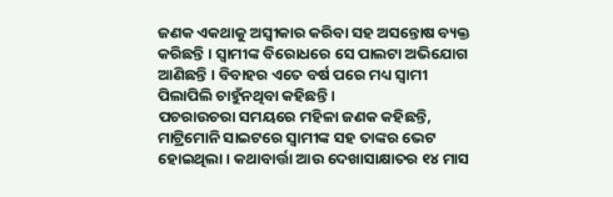ଜଣକ ଏକଥାକୁ ଅସ୍ୱୀକାର କରିବା ସହ ଅସନ୍ତୋଷ ବ୍ୟକ୍ତ କରିଛନ୍ତି । ସ୍ୱାମୀଙ୍କ ବିରୋଧରେ ସେ ପାଲଟା ଅଭିଯୋଗ ଆଣିଛନ୍ତି । ବିବାହର ଏତେ ବର୍ଷ ପରେ ମଧ୍ୟ ସ୍ୱାମୀ ପିଲାପିଲି ଚାହୁଁନଥିବା କହିଛନ୍ତି ।
ପଚରାଉଚରା ସମୟରେ ମହିଳା ଜଣକ କହିଛନ୍ତି, ମାଟ୍ରିମୋନି ସାଇଟରେ ସ୍ୱାମୀଙ୍କ ସହ ତାଙ୍କର ଭେଟ ହୋଇଥିଲା । କଥାବାର୍ତ୍ତା ଆଉ ଦେଖାସାକ୍ଷାତର ୧୪ ମାସ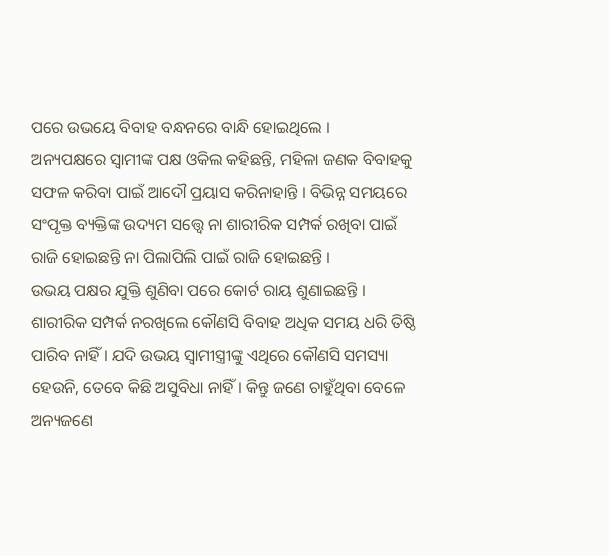ପରେ ଉଭୟେ ବିବାହ ବନ୍ଧନରେ ବାନ୍ଧି ହୋଇଥିଲେ ।
ଅନ୍ୟପକ୍ଷରେ ସ୍ୱାମୀଙ୍କ ପକ୍ଷ ଓକିଲ କହିଛନ୍ତି, ମହିଳା ଜଣକ ବିବାହକୁ ସଫଳ କରିବା ପାଇଁ ଆଦୌ ପ୍ରୟାସ କରିନାହାନ୍ତି । ବିଭିନ୍ନ ସମୟରେ ସଂପୃକ୍ତ ବ୍ୟକ୍ତିଙ୍କ ଉଦ୍ୟମ ସତ୍ତ୍ୱେ ନା ଶାରୀରିକ ସମ୍ପର୍କ ରଖିବା ପାଇଁ ରାଜି ହୋଇଛନ୍ତି ନା ପିଲାପିଲି ପାଇଁ ରାଜି ହୋଇଛନ୍ତି ।
ଉଭୟ ପକ୍ଷର ଯୁକ୍ତି ଶୁଣିବା ପରେ କୋର୍ଟ ରାୟ ଶୁଣାଇଛନ୍ତି । ଶାରୀରିକ ସମ୍ପର୍କ ନରଖିଲେ କୌଣସି ବିବାହ ଅଧିକ ସମୟ ଧରି ତିଷ୍ଠି ପାରିବ ନାହିଁ । ଯଦି ଉଭୟ ସ୍ୱାମୀସ୍ତ୍ରୀଙ୍କୁ ଏଥିରେ କୌଣସି ସମସ୍ୟା ହେଉନି, ତେବେ କିଛି ଅସୁବିଧା ନାହିଁ । କିନ୍ତୁ ଜଣେ ଚାହୁଁଥିବା ବେଳେ ଅନ୍ୟଜଣେ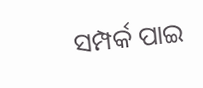ସମ୍ପର୍କ ପାଇ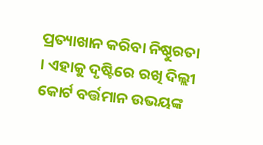ପ୍ରତ୍ୟାଖାନ କରିବା ନିଷ୍ଠୁରତା । ଏହାକୁ ଦୃଷ୍ଟିରେ ରଖି ଦିଲ୍ଲୀ କୋର୍ଟ ବର୍ତ୍ତମାନ ଉଭୟଙ୍କ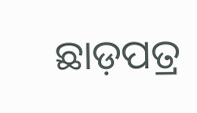ଛାଡ଼ପତ୍ର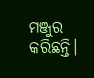ମଞ୍ଜୁର କରିଛନ୍ତି।